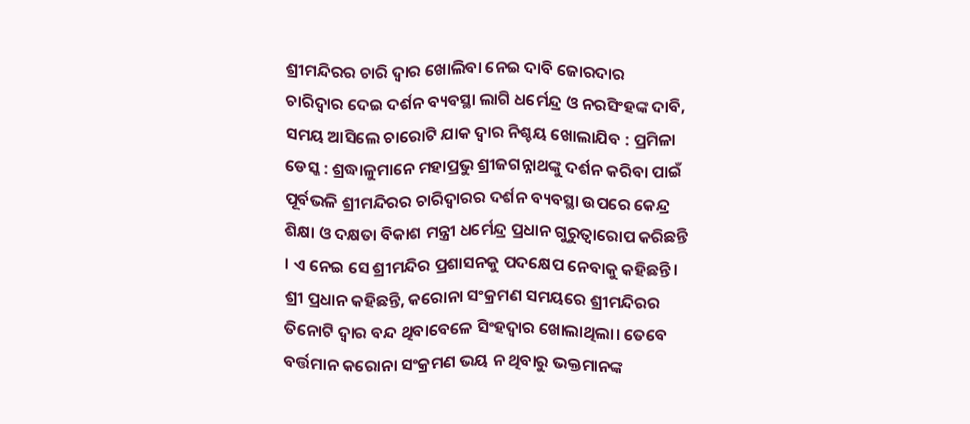ଶ୍ରୀମନ୍ଦିରର ଚାରି ଦ୍ୱାର ଖୋଲିବା ନେଇ ଦାବି ଜୋରଦାର
ଚାରିଦ୍ୱାର ଦେଇ ଦର୍ଶନ ବ୍ୟବସ୍ଥା ଲାଗି ଧର୍ମେନ୍ଦ୍ର ଓ ନରସିଂହଙ୍କ ଦାବି, ସମୟ ଆସିଲେ ଚାରୋଟି ଯାକ ଦ୍ୱାର ନିଶ୍ଚୟ ଖୋଲାଯିବ : ପ୍ରମିଳା
ଡେସ୍କ : ଶ୍ରଦ୍ଧାଳୁମାନେ ମହାପ୍ରଭୁ ଶ୍ରୀଜଗନ୍ନାଥଙ୍କୁ ଦର୍ଶନ କରିବା ପାଇଁ ପୂର୍ବଭଳି ଶ୍ରୀମନ୍ଦିରର ଚାରିଦ୍ୱାରର ଦର୍ଶନ ବ୍ୟବସ୍ଥା ଉପରେ କେନ୍ଦ୍ର ଶିକ୍ଷା ଓ ଦକ୍ଷତା ବିକାଶ ମନ୍ତ୍ରୀ ଧର୍ମେନ୍ଦ୍ର ପ୍ରଧାନ ଗୁରୁତ୍ୱାରୋପ କରିଛନ୍ତି । ଏ ନେଇ ସେ ଶ୍ରୀମନ୍ଦିର ପ୍ରଶାସନକୁ ପଦକ୍ଷେପ ନେବାକୁ କହିଛନ୍ତି। ଶ୍ରୀ ପ୍ରଧାନ କହିଛନ୍ତି, କରୋନା ସଂକ୍ରମଣ ସମୟରେ ଶ୍ରୀମନ୍ଦିରର ତିନୋଟି ଦ୍ୱାର ବନ୍ଦ ଥିବାବେଳେ ସିଂହଦ୍ୱାର ଖୋଲାଥିଲା। ତେବେ ବର୍ତ୍ତମାନ କରୋନା ସଂକ୍ରମଣ ଭୟ ନ ଥିବାରୁ ଭକ୍ତମାନଙ୍କ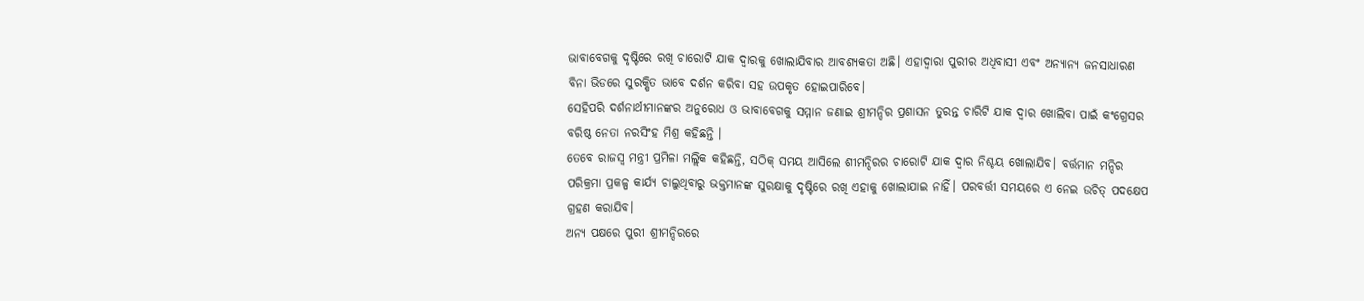ଭାବାବେଗକୁ ଦୃଷ୍ଟିରେ ରଖି ଚାରୋଟି ଯାକ ଦ୍ୱାରକୁ ଖୋଲାଯିବାର ଆବଶ୍ୟକତା ଅଛି। ଏହାଦ୍ୱାରା ପୁରୀର ଅଧିବାସୀ ଏବଂ ଅନ୍ୟାନ୍ୟ ଜନସାଧାରଣ ବିନା ଭିଡରେ ସୁରକ୍ଷିତ ଭାବେ ଦର୍ଶନ କରିବା ସହ ଉପକୃତ ହୋଇପାରିବେ।
ସେହିପରି ଦର୍ଶନାର୍ଥୀମାନଙ୍କର ଅନୁରୋଧ ଓ ଭାବାବେଗକୁ ସମ୍ମାନ ଜଣାଇ ଶ୍ରୀମନ୍ଦିର ପ୍ରଶାସନ ତୁରନ୍ତ ଚାରିଟି ଯାକ ଦ୍ୱାର ଖୋଲିବା ପାଇଁ କଂଗ୍ରେସର ବରିଷ୍ଠ ନେତା ନରସିଂହ ମିଶ୍ର କହିଛନ୍ତି ।
ତେବେ ରାଜସ୍ବ ମନ୍ତ୍ରୀ ପ୍ରମିଳା ମଲ୍ଲିକ କହିଛନ୍ତି, ସଠିକ୍ ସମୟ ଆସିଲେ ଶୀମନ୍ଦିରର ଚାରୋଟି ଯାକ ଦ୍ୱାର ନିଶ୍ଚୟ ଖୋଲାଯିବ। ବର୍ତ୍ତମାନ ମନ୍ଦିର ପରିକ୍ରମା ପ୍ରକଳ୍ପ କାର୍ଯ୍ୟ ଚାଲୁଥିବାରୁ ଭକ୍ତମାନଙ୍କ ସୁରକ୍ଷାକୁ ଦୃଷ୍ଟିରେ ରଖି ଏହାକୁ ଖୋଲାଯାଇ ନାହିଁ। ପରବର୍ତ୍ତୀ ସମୟରେ ଏ ନେଇ ଉଚିତ୍ ପଦକ୍ଷେପ ଗ୍ରହଣ କରାଯିବ।
ଅନ୍ୟ ପକ୍ଷରେ ପୁରୀ ଶ୍ରୀମନ୍ଦିରରେ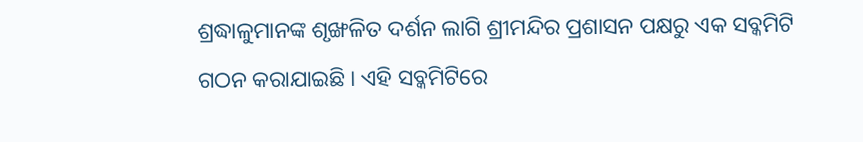ଶ୍ରଦ୍ଧାଳୁମାନଙ୍କ ଶୃଙ୍ଖଳିତ ଦର୍ଶନ ଲାଗି ଶ୍ରୀମନ୍ଦିର ପ୍ରଶାସନ ପକ୍ଷରୁ ଏକ ସବ୍କମିଟି ଗଠନ କରାଯାଇଛି । ଏହି ସବ୍କମିଟିରେ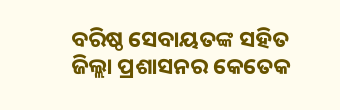ବରିଷ୍ଠ ସେବାୟତଙ୍କ ସହିତ ଜିଲ୍ଲା ପ୍ରଶାସନର କେତେକ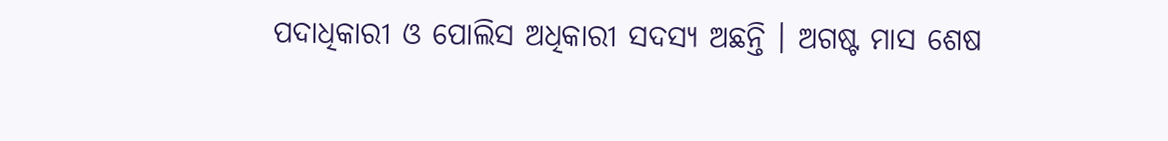ପଦାଧିକାରୀ ଓ ପୋଲିସ ଅଧିକାରୀ ସଦସ୍ୟ ଅଛନ୍ତି । ଅଗଷ୍ଟ ମାସ ଶେଷ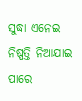ସୁଦ୍ଧା ଏନେଇ ନିଷ୍ପତ୍ତି ନିଆଯାଇ ପାରେ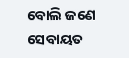ବୋଲି ଜଣେ ସେବାୟତ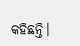କହିଛନ୍ତି।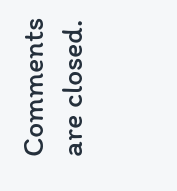Comments are closed.